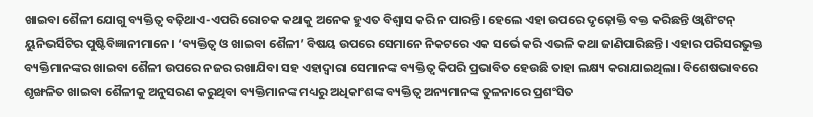ଖାଇବା ଶୈଳୀ ଯୋଗୁ ବ୍ୟକ୍ତିତ୍ୱ ବଢ଼ିଥାଏ-ଏପରି ରୋଚକ କଥାକୁ ଅନେକ ହୁଏତ ବିଶ୍ୱାସ କରି ନ ପାରନ୍ତି। ହେଲେ ଏହା ଉପରେ ଦୃଢ଼ୋକ୍ତି ବକ୍ତ କରିଛନ୍ତି ଓ୍ବାଶିଂଟନ୍ ୟୁନିଭର୍ସିଟିର ପୁଷ୍ଟିବିଜ୍ଞାନୀମାନେ। ‘ବ୍ୟକ୍ତିତ୍ୱ ଓ ଖାଇବା ଶୈଳୀ’ ବିଷୟ ଉପରେ ସେମାନେ ନିକଟରେ ଏକ ସର୍ଭେ କରି ଏଭଳି କଥା ଜାଣିପାରିଛନ୍ତି। ଏହାର ପରିସରଭୁକ୍ତ ବ୍ୟକ୍ତିମାନଙ୍କର ଖାଇବା ଶୈଳୀ ଉପରେ ନଜର ରଖାଯିବା ସହ ଏହାଦ୍ୱାରା ସେମାନଙ୍କ ବ୍ୟକ୍ତିତ୍ୱ କିପରି ପ୍ରଭାବିତ ହେଉଛି ତାହା ଲକ୍ଷ୍ୟ କରାଯାଇଥିଲା। ବିଶେଷଭାବରେ ଶୃଙ୍ଖଳିତ ଖାଇବା ଶୈଳୀକୁ ଅନୁସରଣ କରୁଥିବା ବ୍ୟକ୍ତିମାନଙ୍କ ମଧ୍ୟରୁ ଅଧିକାଂଶଙ୍କ ବ୍ୟକ୍ତିତ୍ୱ ଅନ୍ୟମାନଙ୍କ ତୁଳନାରେ ପ୍ରଶଂସିତ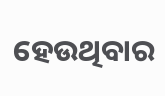ହେଉଥିବାର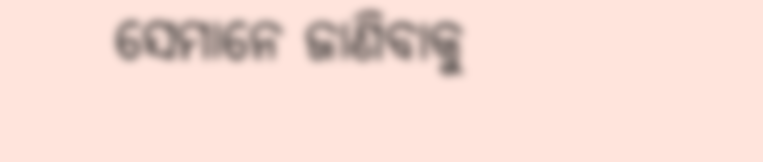ସେମାନେ ଜାଣିବାକୁ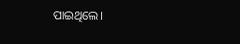ପାଇଥିଲେ।